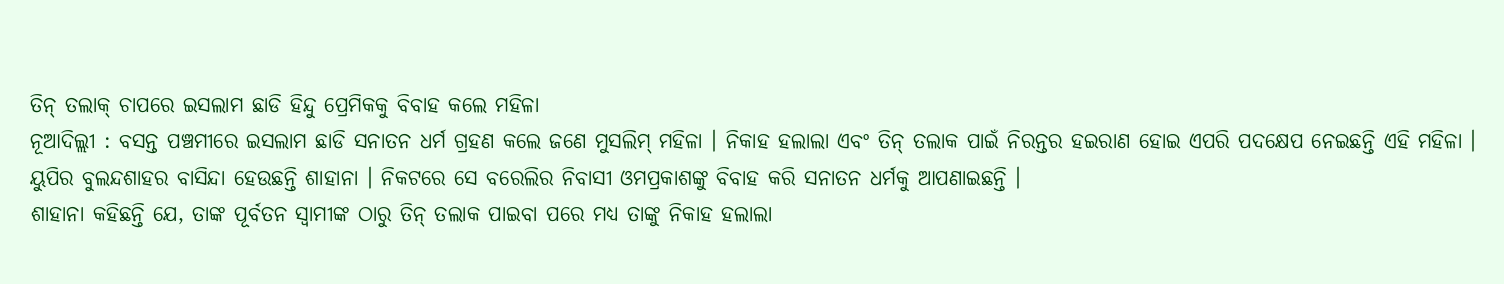ତିନ୍ ତଲାକ୍ ଚାପରେ ଇସଲାମ ଛାଡି ହିନ୍ଦୁ ପ୍ରେମିକକୁ ବିବାହ କଲେ ମହିଳା
ନୂଆଦିଲ୍ଲୀ : ବସନ୍ତ ପଞ୍ଚମୀରେ ଇସଲାମ ଛାଡି ସନାତନ ଧର୍ମ ଗ୍ରହଣ କଲେ ଜଣେ ମୁସଲିମ୍ ମହିଳା । ନିକାହ ହଲାଲା ଏବଂ ତିନ୍ ତଲାକ ପାଇଁ ନିରନ୍ତର ହଇରାଣ ହୋଇ ଏପରି ପଦକ୍ଷେପ ନେଇଛନ୍ତି ଏହି ମହିଳା । ୟୁପିର ବୁଲନ୍ଦଶାହର ବାସିନ୍ଦା ହେଉଛନ୍ତି ଶାହାନା । ନିକଟରେ ସେ ବରେଲିର ନିବାସୀ ଓମପ୍ରକାଶଙ୍କୁ ବିବାହ କରି ସନାତନ ଧର୍ମକୁ ଆପଣାଇଛନ୍ତି ।
ଶାହାନା କହିଛନ୍ତି ଯେ, ତାଙ୍କ ପୂର୍ବତନ ସ୍ୱାମୀଙ୍କ ଠାରୁ ତିନ୍ ତଲାକ ପାଇବା ପରେ ମଧ୍ୟ ତାଙ୍କୁ ନିକାହ ହଲାଲା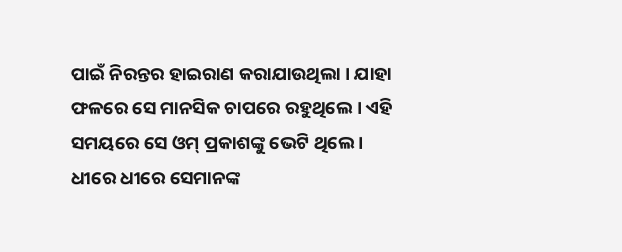ପାଇଁ ନିରନ୍ତର ହାଇରାଣ କରାଯାଉଥିଲା । ଯାହା ଫଳରେ ସେ ମାନସିକ ଚାପରେ ରହୁଥିଲେ । ଏହି ସମୟରେ ସେ ଓମ୍ ପ୍ରକାଶଙ୍କୁ ଭେଟି ଥିଲେ । ଧୀରେ ଧୀରେ ସେମାନଙ୍କ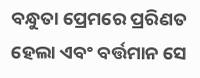ବନ୍ଧୁତା ପ୍ରେମରେ ପ୍ରରିଣତ ହେଲା ଏବଂ ବର୍ତ୍ତମାନ ସେ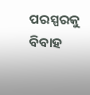ପରସ୍ପରକୁ ବିବାହ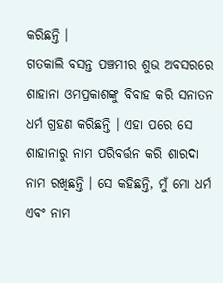କରିଛନ୍ତି ।
ଗତକାଲି ବସନ୍ତ ପଞ୍ଚମୀର ଶୁଭ ଅବସରରେ ଶାହାନା ଓମପ୍ରକାଶଙ୍କୁ ବିବାହ କରି ସନାତନ ଧର୍ମ ଗ୍ରହଣ କରିଛନ୍ତି । ଏହା ପରେ ସେ ଶାହାନାରୁ ନାମ ପରିବର୍ତ୍ତନ କରି ଶାରଦା ନାମ ରଖିଛନ୍ତି । ସେ କହିଛନ୍ତି, ମୁଁ ମୋ ଧର୍ମ ଏବଂ ନାମ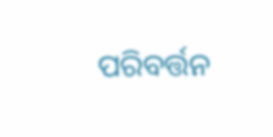ପରିବର୍ତ୍ତନ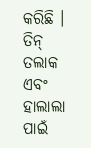କରିଛି । ତିନ୍ ତଲାକ ଏବଂ ହାଲାଲା ପାଇଁ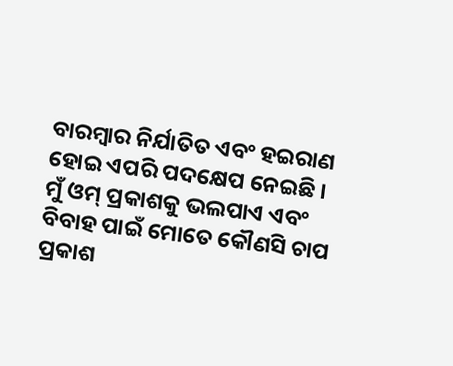ବାରମ୍ବାର ନିର୍ଯାତିତ ଏବଂ ହଇରାଣ ହୋଇ ଏପରି ପଦକ୍ଷେପ ନେଇଛି । ମୁଁ ଓମ୍ ପ୍ରକାଶକୁ ଭଲପାଏ ଏବଂ ବିବାହ ପାଇଁ ମୋତେ କୌଣସି ଚାପ ପ୍ରକାଶ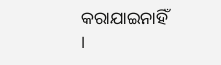କରାଯାଇନାହିଁ ।